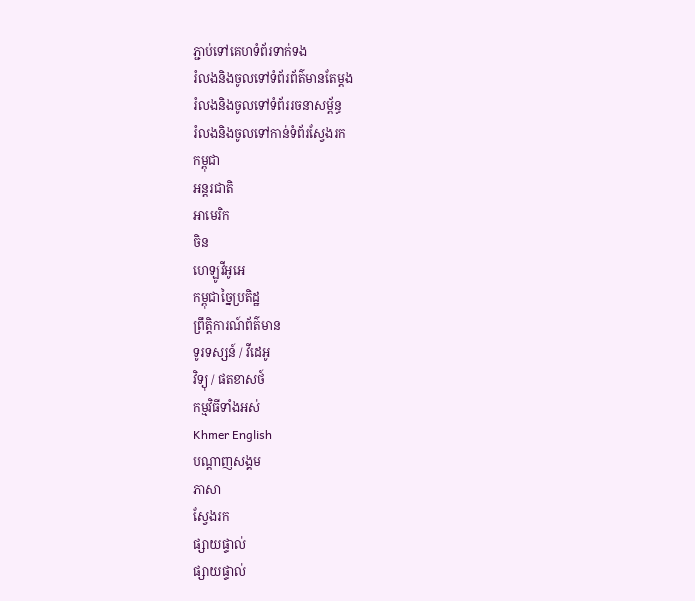ភ្ជាប់ទៅគេហទំព័រទាក់ទង
រំលងនិងចូលទៅទំព័រព័ត៌មានតែម្តង
រំលងនិងចូលទៅទំព័ររចនាសម្ព័ន្ធ
រំលងនិងចូលទៅកាន់ទំព័រស្វែងរក
កម្ពុជា
អន្តរជាតិ
អាមេរិក
ចិន
ហេឡូវីអូអេ
កម្ពុជាច្នៃប្រតិដ្ឋ
ព្រឹត្តិការណ៍ព័ត៌មាន
ទូរទស្សន៍ / វីដេអូ
វិទ្យុ / ផតខាសថ៍
កម្មវិធីទាំងអស់
Khmer English
បណ្តាញសង្គម
ភាសា
ស្វែងរក
ផ្សាយផ្ទាល់
ផ្សាយផ្ទាល់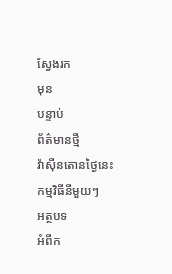ស្វែងរក
មុន
បន្ទាប់
ព័ត៌មានថ្មី
វ៉ាស៊ីនតោនថ្ងៃនេះ
កម្មវិធីនីមួយៗ
អត្ថបទ
អំពីក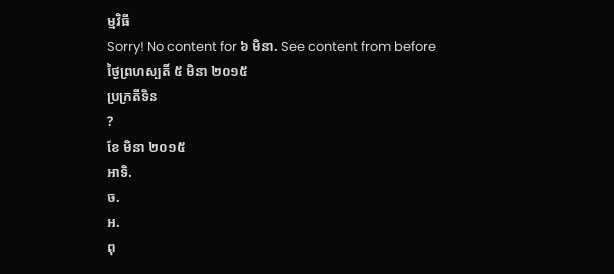ម្មវិធី
Sorry! No content for ៦ មិនា. See content from before
ថ្ងៃព្រហស្បតិ៍ ៥ មិនា ២០១៥
ប្រក្រតីទិន
?
ខែ មិនា ២០១៥
អាទិ.
ច.
អ.
ពុ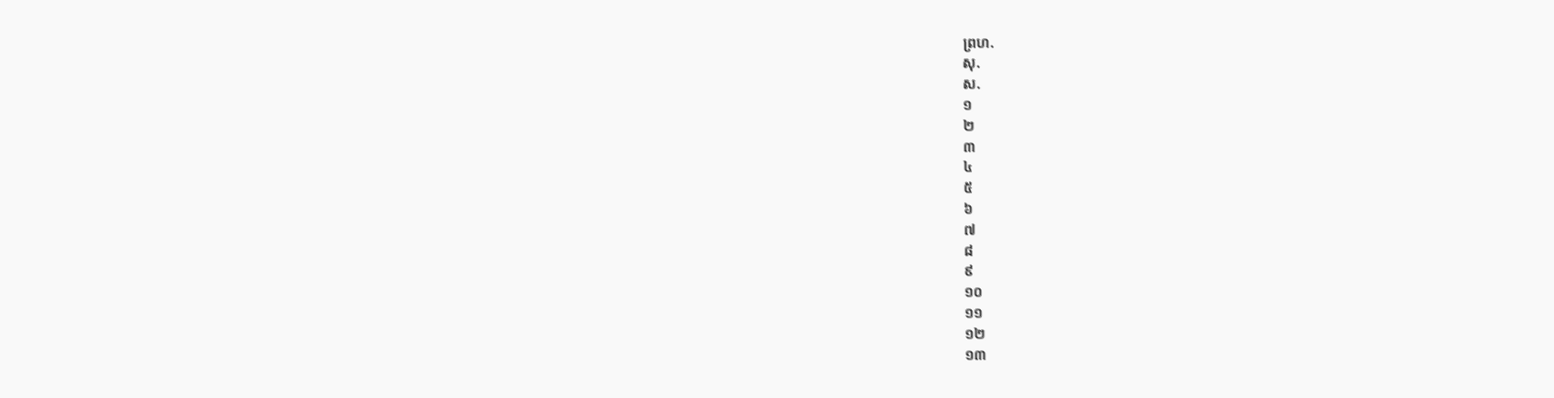ព្រហ.
សុ.
ស.
១
២
៣
៤
៥
៦
៧
៨
៩
១០
១១
១២
១៣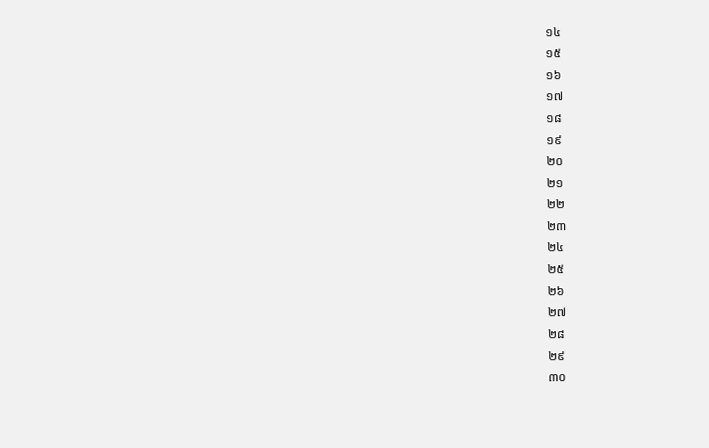១៤
១៥
១៦
១៧
១៨
១៩
២០
២១
២២
២៣
២៤
២៥
២៦
២៧
២៨
២៩
៣០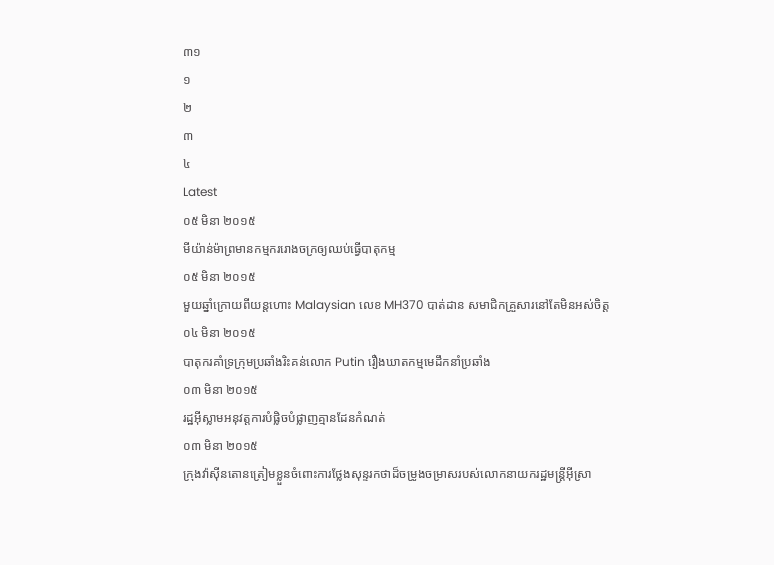៣១
១
២
៣
៤
Latest
០៥ មិនា ២០១៥
មីយ៉ាន់ម៉ាព្រមានកម្មកររោងចក្រឲ្យឈប់ធ្វើបាតុកម្ម
០៥ មិនា ២០១៥
មួយឆ្នាំក្រោយពីយន្តហោះ Malaysian លេខ MH370 បាត់ដាន សមាជិកគ្រួសារនៅតែមិនអស់ចិត្ត
០៤ មិនា ២០១៥
បាតុករគាំទ្រក្រុមប្រឆាំងរិះគន់លោក Putin រឿងឃាតកម្មមេដឹកនាំប្រឆាំង
០៣ មិនា ២០១៥
រដ្ឋអ៊ីស្លាមអនុវត្តការបំផ្លិចបំផ្លាញគ្មានដែនកំណត់
០៣ មិនា ២០១៥
ក្រុងវ៉ាស៊ីនតោនត្រៀមខ្លួនចំពោះការថ្លែងសុន្ទរកថាដ៏ចម្រូងចម្រាសរបស់លោកនាយករដ្ឋមន្រ្តីអ៊ីស្រា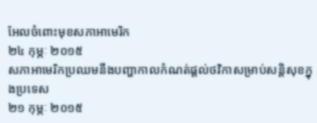អែលចំពោះមុខសភាអាមេរិក
២៤ កុម្ភៈ ២០១៥
សភាអាមេរិកប្រឈមនឹងបញ្ហាកាលកំណត់ផ្តល់ថវិកាសម្រាប់សន្តិសុខក្នុងប្រទេស
២១ កុម្ភៈ ២០១៥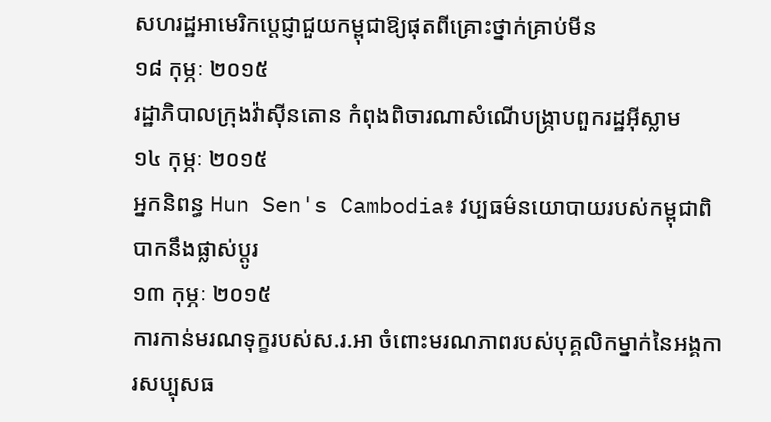សហរដ្ឋអាមេរិកប្តេជ្ញាជួយកម្ពុជាឱ្យផុតពីគ្រោះថ្នាក់គ្រាប់មីន
១៨ កុម្ភៈ ២០១៥
រដ្ឋាភិបាលក្រុងវ៉ាស៊ីនតោន កំពុងពិចារណាសំណើបង្ក្រាបពួករដ្ឋអ៊ីស្លាម
១៤ កុម្ភៈ ២០១៥
អ្នកនិពន្ធ Hun Sen's Cambodia៖ វប្បធម៌នយោបាយរបស់កម្ពុជាពិបាកនឹងផ្លាស់ប្តូរ
១៣ កុម្ភៈ ២០១៥
ការកាន់មរណទុក្ខរបស់ស.រ.អា ចំពោះមរណភាពរបស់បុគ្គលិកម្នាក់នៃអង្គការសប្បុសធ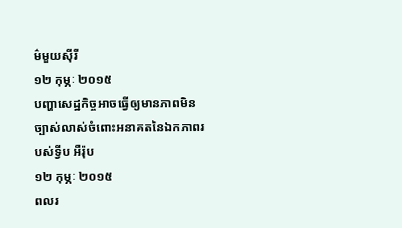ម៌មួយស៊ីរី
១២ កុម្ភៈ ២០១៥
បញ្ហាសេដ្ឋកិច្ចអាចធ្វើឲ្យមានភាពមិនច្បាស់លាស់ចំពោះអនាគតនៃឯកភាពរបស់ទ្វីប អឺរ៉ុប
១២ កុម្ភៈ ២០១៥
ពលរ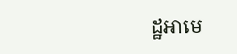ដ្ឋអាមេ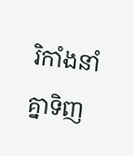រិកាំងនាំគ្នាទិញ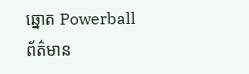ឆ្នោត Powerball
ព័ត៌មាន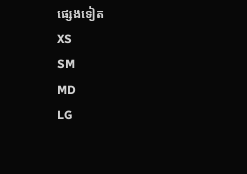ផ្សេងទៀត
XS
SM
MD
LG